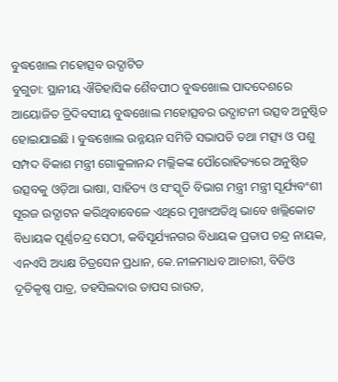ବୁଦ୍ଧଖୋଲ ମହୋତ୍ସବ ଉଦ୍ଘାଟିତ
ବୁଗୁଡା: ସ୍ଥାନୀୟ ଐତିହାସିକ ଶୈବପୀଠ ବୁଦ୍ଧଖୋଲ ପାଦଦେଶରେ ଆୟୋଜିତ ତ୍ରିଦିବସୀୟ ବୁଦ୍ଧଖୋଲ ମହୋତ୍ସବର ଉଦ୍ଘାଟନୀ ଉତ୍ସବ ଅନୁଷ୍ଠିତ ହୋଇଯାଇଛି । ବୁଦ୍ଧଖୋଲ ଉନ୍ନୟନ ସମିତି ସଭାପତି ତଥା ମତ୍ସ୍ୟ ଓ ପଶୁ ସମ୍ପଦ ବିକାଶ ମନ୍ତ୍ରୀ ଗୋକୁଳାନନ୍ଦ ମଲ୍ଲିକଙ୍କ ପୌରୋହିତ୍ୟରେ ଅନୁଷ୍ଠିତ ଉତ୍ସବକୁ ଓଡ଼ିଆ ଭାଷା, ସାହିତ୍ୟ ଓ ସଂସ୍କୃତି ବିଭାଗ ମନ୍ତ୍ରୀ ମନ୍ତ୍ରୀ ସୂର୍ଯ୍ୟବଂଶୀ ସୂରଜ ଉଦ୍ଘାଟନ କରିଥିବାବେଳେ ଏଥିରେ ମୁଖ୍ୟଅତିଥି ଭାବେ ଖଲ୍ଲିକୋଟ ବିଧାୟକ ପୂର୍ଣ୍ଣଚନ୍ଦ୍ର ସେଠୀ, କବିସୂର୍ଯ୍ୟନଗର ବିଧାୟକ ପ୍ରତାପ ଚନ୍ଦ୍ର ନାୟକ, ଏନଏସି ଅଧ୍ୟକ୍ଷ ଚିତ୍ରସେନ ପ୍ରଧାନ, କେ.ନୀଳମାଧବ ଆଚାରୀ, ବିଡିଓ ଦୂତିକୃଷ୍ଣ ପାତ୍ର, ତହସିଲଦାର ତାପସ ରାଉତ,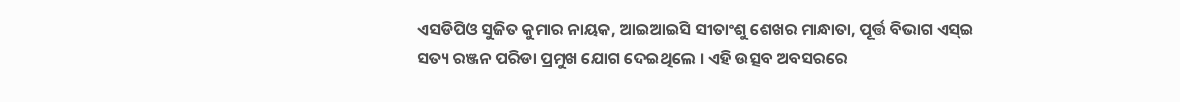ଏସଡିପିଓ ସୁଜିତ କୁମାର ନାୟକ, ଆଇଆଇସି ସୀତାଂଶୁ ଶେଖର ମାନ୍ଧାତା, ପୂର୍ତ୍ତ ବିଭାଗ ଏସ୍ଇ ସତ୍ୟ ରଞ୍ଜନ ପରିଡା ପ୍ରମୁଖ ଯୋଗ ଦେଇଥିଲେ । ଏହି ଉତ୍ସବ ଅବସରରେ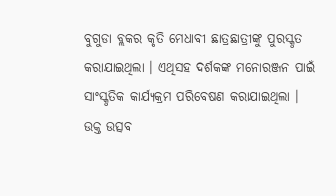ବୁଗୁଡା ବ୍ଲକର କୃତି ମେଧାବୀ ଛାତ୍ରଛାତ୍ରୀଙ୍କୁ ପୁରସ୍କୃତ କରାଯାଇଥିଲା । ଏଥିସହ ଦର୍ଶକଙ୍କ ମନୋରଞ୍ଜନ ପାଇଁ ସାଂସ୍କୃତିକ କାର୍ଯ୍ୟକ୍ରମ ପରିବେଷଣ କରାଯାଇଥିଲା । ଉକ୍ତ ଉତ୍ସବ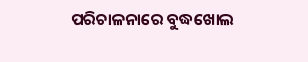ପରିଚାଳନାରେ ବୁଦ୍ଧଖୋଲ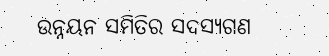ଉନ୍ନୟନ ସମିତିର ସଦସ୍ୟଗଣ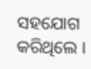ସହଯୋଗ କରିଥିଲେ ।